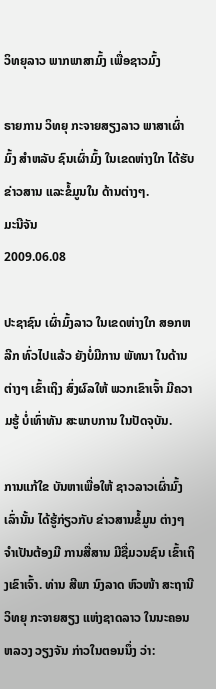ວິທຍຸລາວ ພາກພາສາມົ້ງ ເພື່ອຊາວມົ້ງ

ຣາຍການ ວິທຍຸ ກະຈາຍສຽງລາວ ພາສາເຜົ່າມົ້ງ ສໍາຫລັບ ຊົນເຜົ່າມົ້ງ ໃນເຂດຫ່າງໃກ ໄດ້ຮັບຂ່າວສານ ແລະຂໍ້ມູນໃນ ດ້ານຕ່າງໆ.
ມະນີຈັນ
2009.06.08

ປະຊາຊົນ ເຜົ່າມົ້ງລາວ ໃນເຂດຫ່າງໃກ ສອກຫລີກ ທົ່ວໄປແລ້ວ ຍັງບໍ່ມີການ ພັທນາ ໃນດ້ານຕ່າງໆ ເຂົ້າເຖິງ ສົ່ງຜົລໃຫ້ ພວກເຂົາເຈົ້າ ມີຄວາມຮູ້ ບໍ່ເທົ່າທັນ ສະພາບການ ໃນປັດຈຸບັນ.

ການແກ້ໃຂ ບັນຫາເພື່ອໃຫ້ ຊາວລາວເຜົ່າມົ້ງ ເລົ່ານັ້ນ ໄດ້ຮູ້ກ່ຽວກັບ ຂ່າວສານຂໍ້ມູນ ຕ່າງໆ ຈໍາເປັນຕ້ອງມີ ການສື່ສານ ມີຊື່ມວນຊົນ ເຂົ້າເຖິງເຂົາເຈົ້າ. ທ່ານ ສີພາ ນົງລາດ ຫົວໜ້າ ສະຖານີວິທຍຸ ກະຈາຍສຽງ ແຫ່ງຊາດລາວ ໃນນະຄອນຫລວງ ວຽງຈັນ ກ່າວໃນຕອນນຶ່ງ ວ່າ: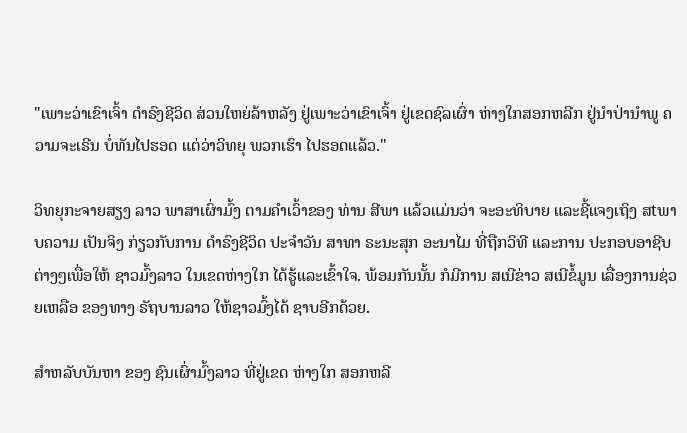"ເພາະວ່າເຂົາເຈົ້າ ດໍາຣົງຊີວິດ ສ່ວນໃຫຍ່ລ້າຫລັງ ຢູ່ເພາະວ່າເຂົາເຈົ້າ ຢູ່ເຂດຊົລເຜົ່າ ຫ່າງໃກສອກຫລີກ ຢູ່ນໍາປ່ານໍາພູ ຄວາມຈະເຣີນ ບໍ່ທັນໄປຮອດ ແຕ່ວ່າວິທຍຸ ພວກເຮົາ ໄປຮອດແລ້ວ."

ວິທຍຸກະຈາຍສຽງ ລາວ ພາສາເຜົ່າມົ້ງ ຕາມຄໍາເວົ້າຂອງ ທ່ານ ສີພາ ແລ້ວແມ່ນວ່າ ຈະອະທິບາຍ ແລະຊີ້ແຈງເຖິງ ສtພາບຄວາມ ເປັນຈິງ ກ່ຽວກັບການ ດໍາຣົງຊີວິດ ປະຈໍາວັນ ສາທາ ຣະນະສຸກ ອະນາໄມ ທີ່ຖືກວິທີ ແລະການ ປະກອບອາຊີບ ຕ່າງໆເພື່ອໃຫ້ ຊາວມົ້ງລາວ ໃນເຂດຫ່າງໃກ ໄດ້ຮູ້ແລະເຂົ້າໃຈ. ພ້ອມກັນນັ້ນ ກໍມີການ ສເນີຂ່າວ ສເນີຂໍ້ມູນ ເລື່ອງການຊ່ວຍເຫລືອ ຂອງທາງ ຣັຖບານລາວ ໃຫ້ຊາວມົ້ງໄດ້ ຊາບອີກດ້ວຍ.

ສໍາຫລັບບັນຫາ ຂອງ ຊົນເຜົ່າມົ້ງລາວ ທີ່ຢູ່ເຂດ ຫ່າງໃກ ສອກຫລີ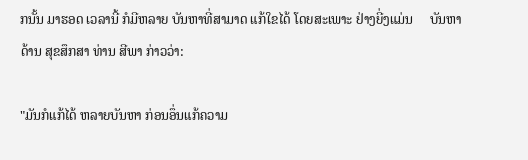ກນັ້ນ ມາຮອດ ເວລານີ້ ກໍມີຫລາຍ ບັນຫາທີ່ສາມາດ ແກ້ໃຂໄດ້ ໂດຍສະເພາະ ຢ່າງຍີ່ງແມ່ນ     ບັນຫາດ້ານ ສຸຂສຶກສາ ທ່ານ ສີພາ ກ່າວວ່າ:

"ມັນກໍແກ້ໄດ້ ຫລາຍບັນຫາ ກ່ອນອຶ່ນແກ້ຄວາມ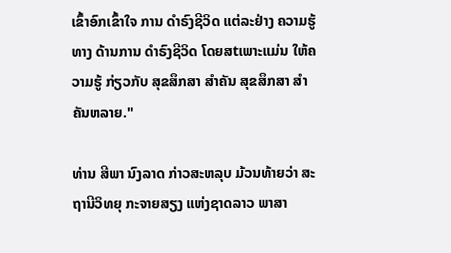ເຂົ້າອົກເຂົ້າໃຈ ການ ດໍາຣົງຊີວິດ ແຕ່ລະຢ່າງ ຄວາມຮູ້ທາງ ດ້ານການ ດໍາຣົງຊີວິດ ໂດຍສtເພາະແມ່ນ ໃຫ້ຄວາມຮູ້ ກ່ຽວກັບ ສຸຂສຶກສາ ສໍາຄັນ ສຸຂສຶກສາ ສໍາຄັນຫລາຍ."

ທ່ານ ສີພາ ນົງລາດ ກ່າວສະຫລຸບ ມ້ວນທ້າຍວ່າ ສະຖານີວິທຍຸ ກະຈາຍສຽງ ແຫ່ງຊາດລາວ ພາສາ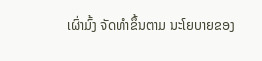ເຜົ່າມົ້ງ ຈັດທໍາຂຶ້ນຕາມ ນະໂຍບາຍຂອງ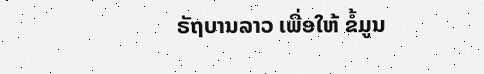ຣັຖບານລາວ ເພື່ອໃຫ້ ຂໍ້ມູນ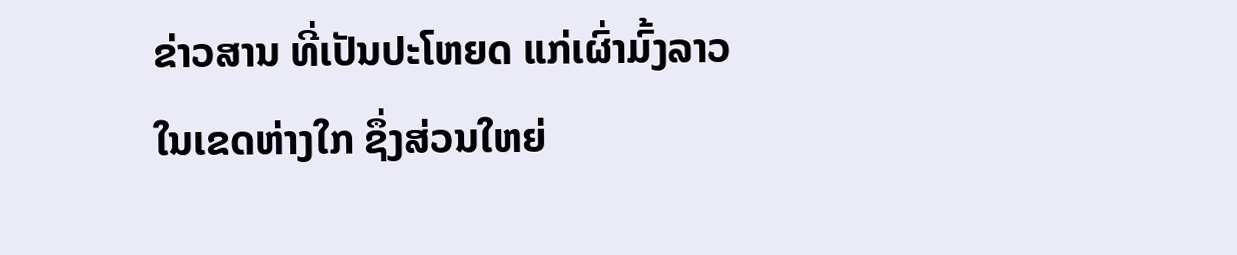ຂ່າວສານ ທີ່ເປັນປະໂຫຍດ ແກ່ເຜົ່າມົ້ງລາວ ໃນເຂດຫ່າງໃກ ຊຶ່ງສ່ວນໃຫຍ່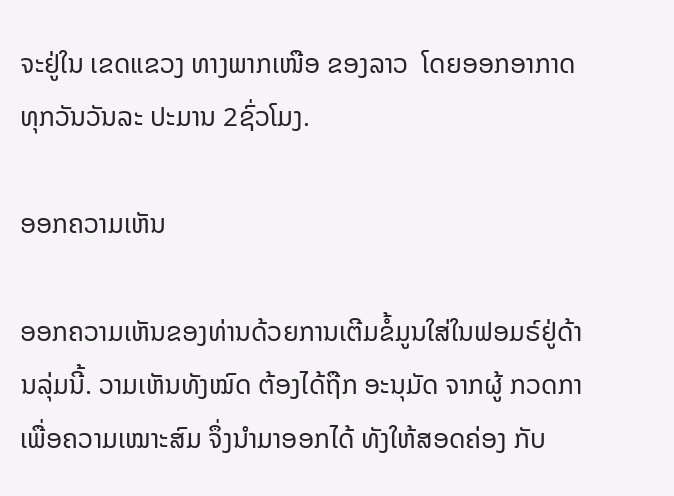ຈະຢູ່ໃນ ເຂດແຂວງ ທາງພາກເໜືອ ຂອງລາວ  ໂດຍອອກອາກາດ ທຸກວັນວັນລະ ປະມານ 2ຊົ່ວໂມງ.

ອອກຄວາມເຫັນ

ອອກຄວາມເຫັນຂອງທ່ານດ້ວຍການເຕີມຂໍ້ມູນໃສ່ໃນຟອມຣ໌ຢູ່ດ້ານລຸ່ມນີ້. ວາມເຫັນທັງໝົດ ຕ້ອງໄດ້ຖືກ ອະນຸມັດ ຈາກຜູ້ ກວດກາ ເພື່ອຄວາມເໝາະສົມ ຈຶ່ງນໍາມາອອກໄດ້ ທັງໃຫ້ສອດຄ່ອງ ກັບ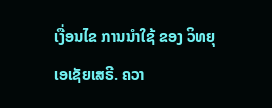ເງື່ອນໄຂ ການນຳໃຊ້ ຂອງ ວິທຍຸເອເຊັຍເສຣີ. ຄວາ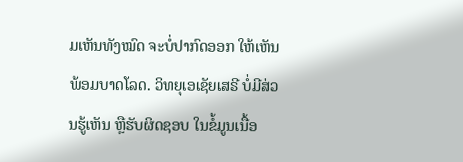ມເຫັນທັງໝົດ ຈະບໍ່ປາກົດອອກ ໃຫ້ເຫັນພ້ອມບາດໂລດ. ວິທຍຸເອເຊັຍເສຣີ ບໍ່ມີສ່ວນຮູ້ເຫັນ ຫຼືຮັບຜິດຊອບ ໃນຂໍ້ມູນເນື້ອ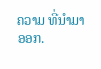ຄວາມ ທີ່ນໍາມາອອກ.